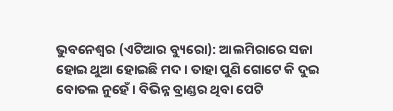ଭୁବନେଶ୍ୱର (ଏଟିଆର ବ୍ୟୁରୋ): ଆଲମିରାରେ ସଜା ହୋଇ ଥୁଆ ହୋଇଛି ମଦ । ତାହା ପୁଣି ଗୋଟେ କି ଦୁଇ ବୋତଲ ନୁହେଁ । ବିଭିନ୍ନ ବ୍ରାଣ୍ଡର ଥିବା ପେଟି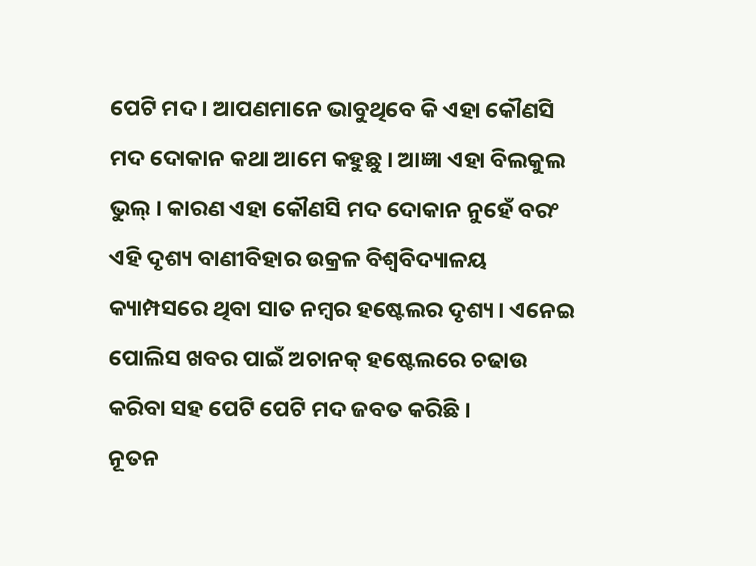ପେଟି ମଦ । ଆପଣମାନେ ଭାବୁଥିବେ କି ଏହା କୌଣସି ମଦ ଦୋକାନ କଥା ଆମେ କହୁଛୁ । ଆଜ୍ଞା ଏହା ବିଲକୁଲ ଭୁଲ୍ । କାରଣ ଏହା କୌଣସି ମଦ ଦୋକାନ ନୁହେଁ ବରଂ ଏହି ଦୃଶ୍ୟ ବାଣୀବିହାର ଉକ୍ରଳ ବିଶ୍ୱବିଦ୍ୟାଳୟ କ୍ୟାମ୍ପସରେ ଥିବା ସାତ ନମ୍ବର ହଷ୍ଟେଲର ଦୃଶ୍ୟ । ଏନେଇ ପୋଲିସ ଖବର ପାଇଁ ଅଚାନକ୍ ହଷ୍ଟେଲରେ ଚଢାଉ କରିବା ସହ ପେଟି ପେଟି ମଦ ଜବତ କରିଛି ।
ନୂତନ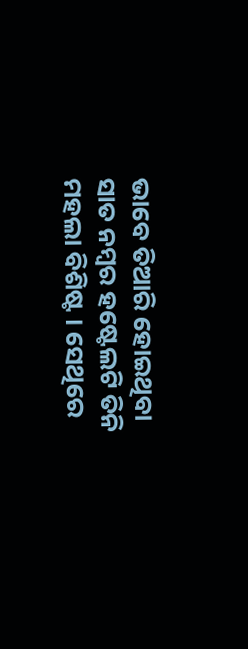ଭାବେ ତିଆରି ହୋଇଥିବା ସାତ ନମ୍ବର ହଷ୍ଟେଲଟି ତିନି ମହଲା ବିଶିଷ୍ଟ । ସେଥିରେ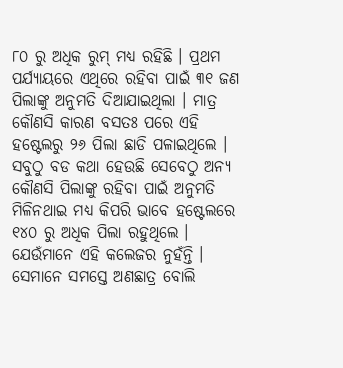୮୦ ରୁ ଅଧିକ ରୁମ୍ ମଧ୍ୟ ରହିଛି । ପ୍ରଥମ ପର୍ଯ୍ୟାୟରେ ଏଥିରେ ରହିବା ପାଇଁ ୩୧ ଜଣ ପିଲାଙ୍କୁ ଅନୁମତି ଦିଆଯାଇଥିଲା । ମାତ୍ର କୌଣସି କାରଣ ବସତଃ ପରେ ଏହି ହଷ୍ଟେଲରୁ ୨୬ ପିଲା ଛାଡି ପଳାଇଥିଲେ । ସବୁଠୁ ବଡ କଥା ହେଉଛି ସେବେଠୁ ଅନ୍ୟ କୌଣସି ପିଲାଙ୍କୁ ରହିବା ପାଇଁ ଅନୁମତି ମିଳିନଥାଇ ମଧ୍ୟ କିପରି ଭାବେ ହଷ୍ଟେଲରେ ୧୪୦ ରୁ ଅଧିକ ପିଲା ରହୁଥିଲେ । ଯେଉଁମାନେ ଏହି କଲେଜର ନୁହଁନ୍ତି । ସେମାନେ ସମସ୍ତେ ଅଣଛାତ୍ର ବୋଲି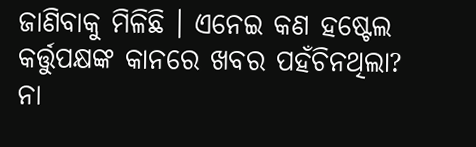ଜାଣିବାକୁ ମିଳିଛି । ଏନେଇ କଣ ହଷ୍ଟେଲ କର୍ତ୍ତୁପକ୍ଷଙ୍କ କାନରେ ଖବର ପହଁଚିନଥିଲା? ନା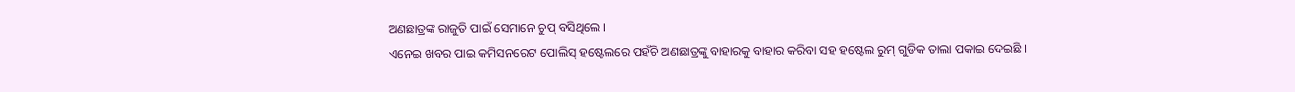ଅଣଛାତ୍ରଙ୍କ ରାଜୁତି ପାଇଁ ସେମାନେ ଚୁପ୍ ବସିଥିଲେ ।
ଏନେଇ ଖବର ପାଇ କମିସନରେଟ ପୋଲିସ୍ ହଷ୍ଟେଲରେ ପହଁଚି ଅଣଛାତ୍ରଙ୍କୁ ବାହାରକୁ ବାହାର କରିବା ସହ ହଷ୍ଟେଲ ରୁମ୍ ଗୁଡିକ ତାଲା ପକାଇ ଦେଇଛି ।